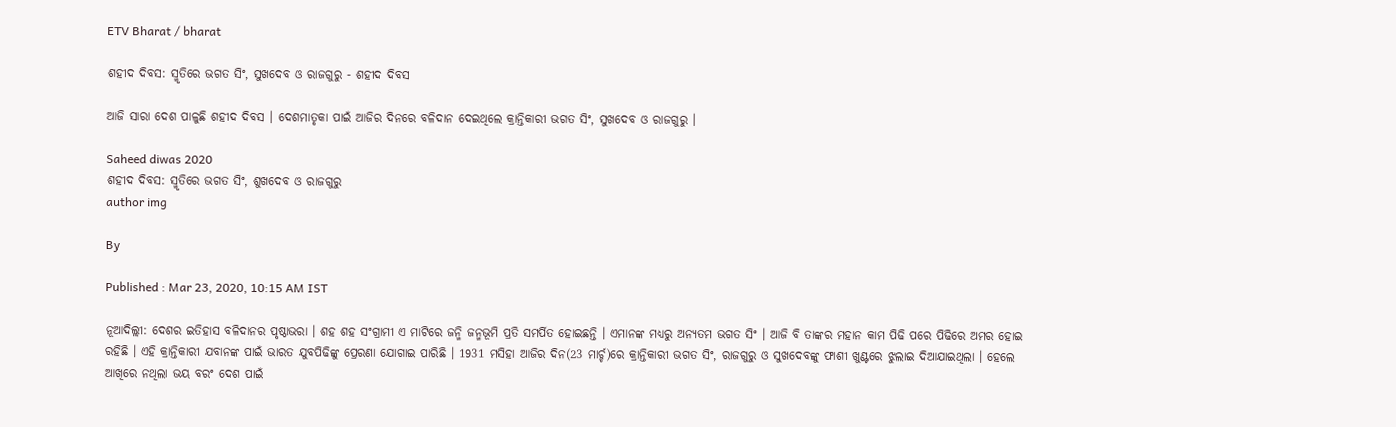ETV Bharat / bharat

ଶହୀଦ ଦିବସ: ସ୍ମୃତିରେ ଭଗତ ସିଂ, ସୁଖଦେବ ଓ ରାଜଗୁରୁ - ଶହୀଦ ଦିବସ

ଆଜି ସାରା ଦେଶ ପାଳୁଛି ଶହୀଦ ଦିବସ । ଦେଶମାତୃକା ପାଇଁ ଆଜିର ଦିନରେ ବଳିଦାନ ଦେଇଥିଲେ କ୍ରାନ୍ତିକାରୀ ଭଗତ ସିଂ, ସୁଖଦେବ ଓ ରାଜଗୁରୁ ।

Saheed diwas 2020
ଶହୀଦ ଦିବସ: ସ୍ମୃତିରେ ଭଗତ ସିଂ, ଶୁଖଦେବ ଓ ରାଜଗୁରୁ
author img

By

Published : Mar 23, 2020, 10:15 AM IST

ନୂଆଦିଲ୍ଲୀ: ଦେଶର ଇତିହାସ ବଳିଦାନର ପୃଷ୍ଠାଭରା । ଶହ ଶହ ସଂଗ୍ରାମୀ ଏ ମାଟିରେ ଜନ୍ମି ଜନ୍ମଭୂମି ପ୍ରତି ସମର୍ପିତ ହୋଇଛନ୍ତି । ଏମାନଙ୍କ ମଧ୍ୟରୁ ଅନ୍ୟତମ ଭଗତ ସିଂ । ଆଜି ବି ତାଙ୍କର ମହାନ କାମ ପିଢି ପରେ ପିଢିରେ ଅମର ହୋଇ ରହିଛି । ଏହି କ୍ରାନ୍ତିକାରୀ ଯବାନଙ୍କ ପାଇଁ ଭାରତ ଯୁବପିଢିଙ୍କୁ ପ୍ରେରଣା ଯୋଗାଇ ପାରିଛି । 1931 ମସିହା ଆଜିର ଦିନ(23 ମାର୍ଚ୍ଚ)ରେ କ୍ରାନ୍ତିକାରୀ ଭଗତ ସିଂ, ରାଜଗୁରୁ ଓ ସୁଖଦେବଙ୍କୁ ଫାଶୀ ଖୁଣ୍ଟରେ ଝୁଲାଇ ଦିଆଯାଇଥିଲା । ହେଲେ ଆଖିରେ ନଥିଲା ଭୟ ବରଂ ଦେଶ ପାଇଁ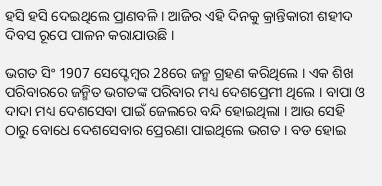ହସି ହସି ଦେଇଥିଲେ ପ୍ରାଣବଳି । ଆଜିର ଏହି ଦିନକୁ କ୍ରାନ୍ତିକାରୀ ଶହୀଦ ଦିବସ ରୂପେ ପାଳନ କରାଯାଉଛି ।

ଭଗତ ସିଂ 1907 ସେପ୍ଟେମ୍ବର 28ରେ ଜନ୍ମ ଗ୍ରହଣ କରିଥିଲେ । ଏକ ଶିଖ ପରିବାରରେ ଜନ୍ମିତ ଭଗତଙ୍କ ପରିବାର ମଧ୍ୟ ଦେଶପ୍ରେମୀ ଥିଲେ । ବାପା ଓ ଦାଦା ମଧ୍ୟ ଦେଶସେବା ପାଇଁ ଜେଲରେ ବନ୍ଦି ହୋଇଥିଲା । ଆଉ ସେହି ଠାରୁ ବୋଧେ ଦେଶସେବାର ପ୍ରେରଣା ପାଇଥିଲେ ଭଗତ । ବଡ ହୋଇ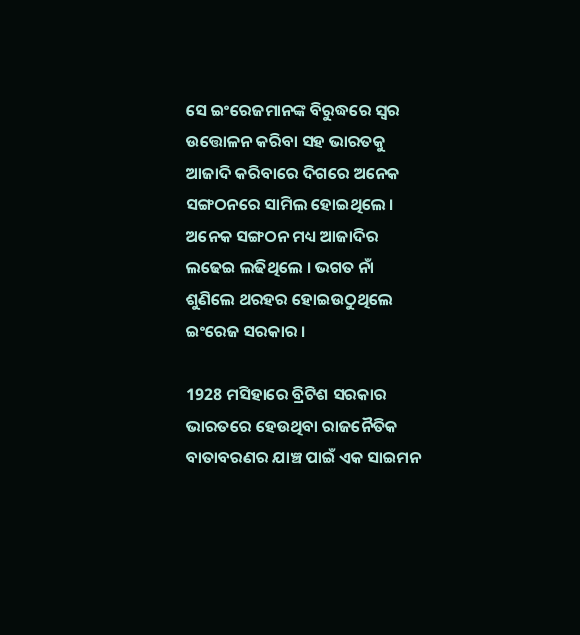ସେ ଇଂରେଜମାନଙ୍କ ବିରୁଦ୍ଧରେ ସ୍ବର ଉତ୍ତୋଳନ କରିବା ସହ ଭାରତକୁ ଆଜାଦି କରିବାରେ ଦିଗରେ ଅନେକ ସଙ୍ଗଠନରେ ସାମିଲ ହୋଇଥିଲେ । ଅନେକ ସଙ୍ଗଠନ ମଧ୍ୟ ଆଜାଦିର ଲଢେଇ ଲଢିଥିଲେ । ଭଗତ ନାଁ ଶୁଣିଲେ ଥରହର ହୋଇଉଠୁଥିଲେ ଇଂରେଜ ସରକାର ।

1928 ମସିହାରେ ବ୍ରିଟିଶ ସରକାର ଭାରତରେ ହେଉଥିବା ରାଜନୈତିକ ବାତାବରଣର ଯାଞ୍ଚ ପାଇଁ ଏକ ସାଇମନ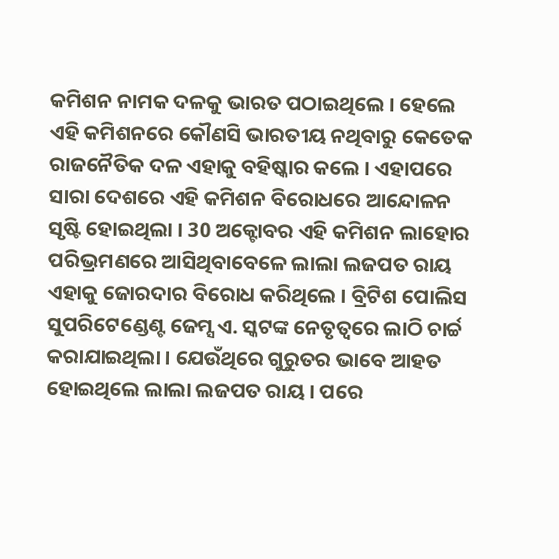କମିଶନ ନାମକ ଦଳକୁ ଭାରତ ପଠାଇଥିଲେ । ହେଲେ ଏହି କମିଶନରେ କୌଣସି ଭାରତୀୟ ନଥିବାରୁ କେତେକ ରାଜନୈତିକ ଦଳ ଏହାକୁ ବହିଷ୍କାର କଲେ । ଏହାପରେ ସାରା ଦେଶରେ ଏହି କମିଶନ ବିରୋଧରେ ଆନ୍ଦୋଳନ ସୃଷ୍ଟି ହୋଇଥିଲା । 30 ଅକ୍ଟୋବର ଏହି କମିଶନ ଲାହୋର ପରିଭ୍ରମଣରେ ଆସିଥିବାବେଳେ ଲାଲା ଲଜପତ ରାୟ ଏହାକୁ ଜୋରଦାର ବିରୋଧ କରିଥିଲେ । ବ୍ରିଟିଶ ପୋଲିସ ସୁପରିଟେଣ୍ଡେଣ୍ଟ ଜେମ୍ସ ଏ. ସ୍କଟଙ୍କ ନେତୃତ୍ବରେ ଲାଠି ଚାର୍ଚ୍ଚ କରାଯାଇଥିଲା । ଯେଉଁଥିରେ ଗୁରୁତର ଭାବେ ଆହତ ହୋଇଥିଲେ ଲାଲା ଲଜପତ ରାୟ । ପରେ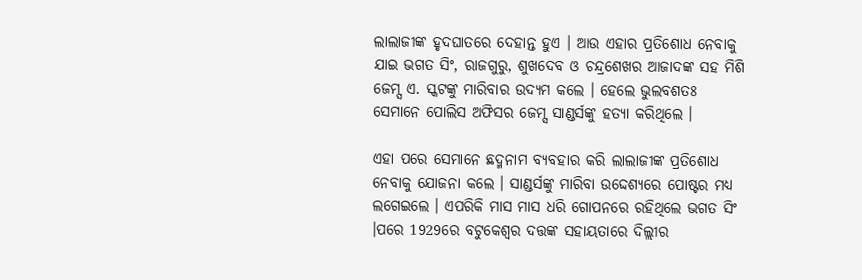ଲାଲାଜୀଙ୍କ ହୃଦଘାତରେ ଦେହାନ୍ତ ହୁଏ । ଆଉ ଏହାର ପ୍ରତିଶୋଧ ନେବାକୁ ଯାଇ ଭଗତ ସିଂ, ରାଜଗୁରୁ, ଶୁଖଦେବ ଓ ଚନ୍ଦ୍ରଶେଖର ଆଜାଦଙ୍କ ସହ ମିଶି ଜେମ୍ସ ଏ. ସ୍କଟଙ୍କୁ ମାରିବାର ଉଦ୍ୟମ କଲେ । ହେଲେ ଭୁଲବଶତଃ ସେମାନେ ପୋଲିସ ଅଫିସର ଜେମ୍ସ ସାଣ୍ଡର୍ସଙ୍କୁ ହତ୍ୟା କରିଥିଲେ ।

ଏହା ପରେ ସେମାନେ ଛଦ୍ମନାମ ବ୍ୟବହାର କରି ଲାଲାଜୀଙ୍କ ପ୍ରତିଶୋଧ ନେବାକୁ ଯୋଜନା କଲେ । ସାଣ୍ଡର୍ସଙ୍କୁ ମାରିବା ଉଦ୍ଦେଶ୍ୟରେ ପୋଷ୍ଟର ମଧ୍ୟ ଲଗେଇଲେ । ଏପରିକି ମାସ ମାସ ଧରି ଗୋପନରେ ରହିଥିଲେ ଭଗତ ସିଂ ।ପରେ 1929ରେ ବଟୁକେଶ୍ବର ଦତ୍ତଙ୍କ ସହାୟତାରେ ଦିଲ୍ଲୀର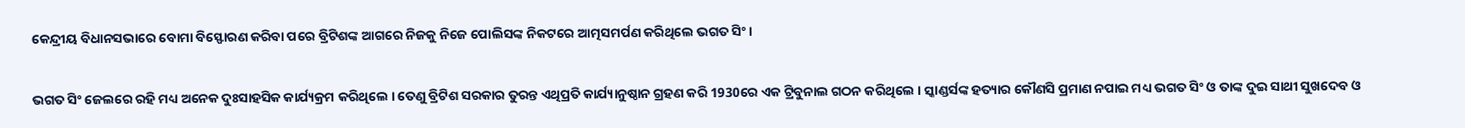କେନ୍ଦ୍ରୀୟ ବିଧାନସଭାରେ ବୋମା ବିସ୍ଫୋରଣ କରିବା ପରେ ବ୍ରିଟିଶଙ୍କ ଆଗରେ ନିଜକୁ ନିଜେ ପୋଲିସଙ୍କ ନିକଟରେ ଆତ୍ମସମର୍ପଣ କରିଥିଲେ ଭଗତ ସିଂ ।

ଭଗତ ସିଂ ଜେଲରେ ରହି ମଧ୍ୟ ଅନେକ ଦୁଃସାହସିକ କାର୍ଯ୍ୟକ୍ରମ କରିଥିଲେ । ତେଣୁ ବ୍ରିଟିଶ ସରକାର ତୁରନ୍ତ ଏଥିପ୍ରତି କାର୍ଯ୍ୟାନୁଷ୍ଠାନ ଗ୍ରହଣ କରି 1930ରେ ଏକ ଟ୍ରିବୁନାଲ ଗଠନ କରିଥିଲେ । ସ୍କାଣ୍ଡର୍ସଙ୍କ ହତ୍ୟାର କୌଣସି ପ୍ରମାଣ ନପାଇ ମଧ୍ୟ ଭଗତ ସିଂ ଓ ତାଙ୍କ ଦୁଇ ସାଥୀ ସୁଖଦେବ ଓ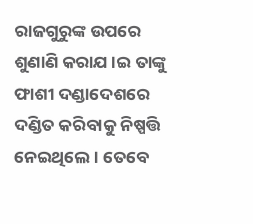ରାଜଗୁରୁଙ୍କ ଉପରେ ଶୁଣାଣି କରାଯ।ଇ ତାଙ୍କୁ ଫାଶୀ ଦଣ୍ଡାଦେଶରେ ଦଣ୍ଡିତ କରିବାକୁ ନିଷ୍ପତ୍ତି ନେଇଥିଲେ । ତେବେ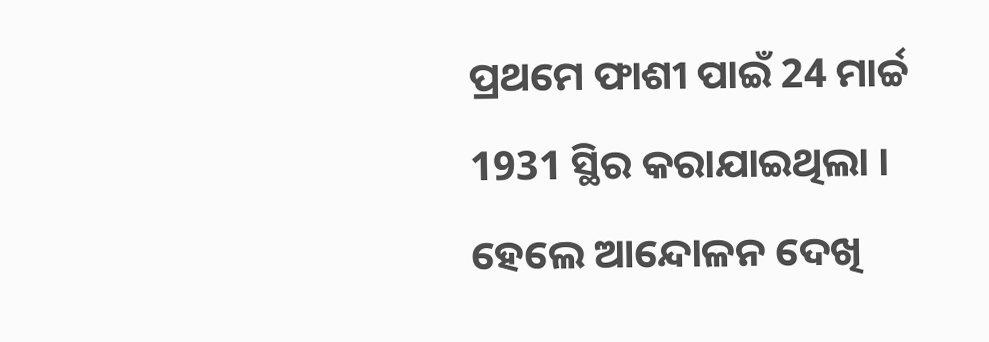ପ୍ରଥମେ ଫାଶୀ ପାଇଁ 24 ମାର୍ଚ୍ଚ 1931 ସ୍ଥିର କରାଯାଇଥିଲା । ହେଲେ ଆନ୍ଦୋଳନ ଦେଖି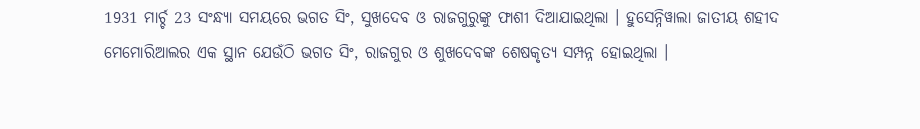1931 ମାର୍ଚ୍ଚ 23 ସଂନ୍ଧ୍ୟା ସମୟରେ ଭଗତ ସିଂ, ସୁଖଦେବ ଓ ରାଜଗୁରୁଙ୍କୁ ଫାଶୀ ଦିଆଯାଇଥିଲା । ହୁସେନ୍ନିୱାଲା ଜାତୀୟ ଶହୀଦ ମେମୋରିଆଲର ଏକ ସ୍ଥାନ ଯେଉଁଠି ଭଗତ ସିଂ, ରାଜଗୁର ଓ ଶୁଖଦେବଙ୍କ ଶେଷକୃତ୍ୟ ସମ୍ପନ୍ନ ହୋଇଥିଲା ।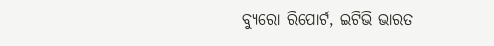ବ୍ୟୁରୋ ରିପୋର୍ଟ, ଇଟିଭି ଭାରତ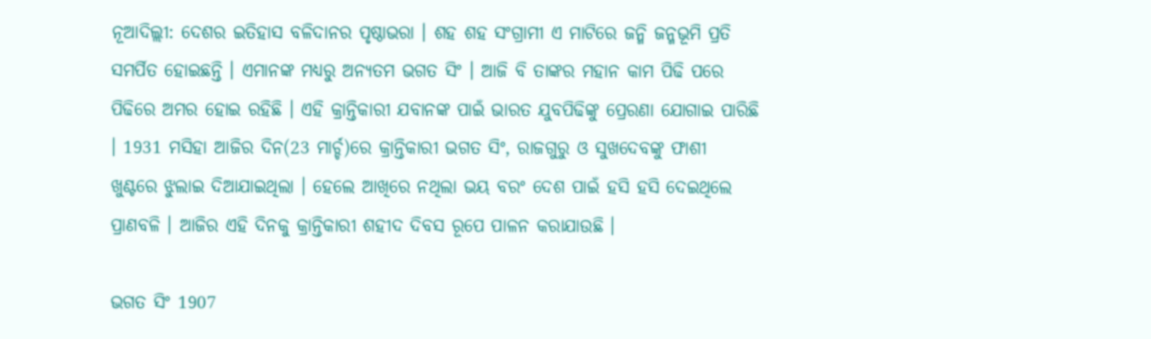ନୂଆଦିଲ୍ଲୀ: ଦେଶର ଇତିହାସ ବଳିଦାନର ପୃଷ୍ଠାଭରା । ଶହ ଶହ ସଂଗ୍ରାମୀ ଏ ମାଟିରେ ଜନ୍ମି ଜନ୍ମଭୂମି ପ୍ରତି ସମର୍ପିତ ହୋଇଛନ୍ତି । ଏମାନଙ୍କ ମଧ୍ୟରୁ ଅନ୍ୟତମ ଭଗତ ସିଂ । ଆଜି ବି ତାଙ୍କର ମହାନ କାମ ପିଢି ପରେ ପିଢିରେ ଅମର ହୋଇ ରହିଛି । ଏହି କ୍ରାନ୍ତିକାରୀ ଯବାନଙ୍କ ପାଇଁ ଭାରତ ଯୁବପିଢିଙ୍କୁ ପ୍ରେରଣା ଯୋଗାଇ ପାରିଛି । 1931 ମସିହା ଆଜିର ଦିନ(23 ମାର୍ଚ୍ଚ)ରେ କ୍ରାନ୍ତିକାରୀ ଭଗତ ସିଂ, ରାଜଗୁରୁ ଓ ସୁଖଦେବଙ୍କୁ ଫାଶୀ ଖୁଣ୍ଟରେ ଝୁଲାଇ ଦିଆଯାଇଥିଲା । ହେଲେ ଆଖିରେ ନଥିଲା ଭୟ ବରଂ ଦେଶ ପାଇଁ ହସି ହସି ଦେଇଥିଲେ ପ୍ରାଣବଳି । ଆଜିର ଏହି ଦିନକୁ କ୍ରାନ୍ତିକାରୀ ଶହୀଦ ଦିବସ ରୂପେ ପାଳନ କରାଯାଉଛି ।

ଭଗତ ସିଂ 1907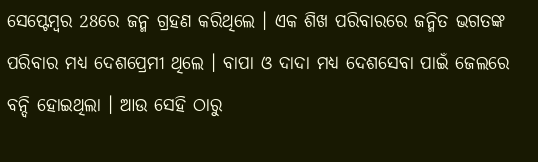ସେପ୍ଟେମ୍ବର 28ରେ ଜନ୍ମ ଗ୍ରହଣ କରିଥିଲେ । ଏକ ଶିଖ ପରିବାରରେ ଜନ୍ମିତ ଭଗତଙ୍କ ପରିବାର ମଧ୍ୟ ଦେଶପ୍ରେମୀ ଥିଲେ । ବାପା ଓ ଦାଦା ମଧ୍ୟ ଦେଶସେବା ପାଇଁ ଜେଲରେ ବନ୍ଦି ହୋଇଥିଲା । ଆଉ ସେହି ଠାରୁ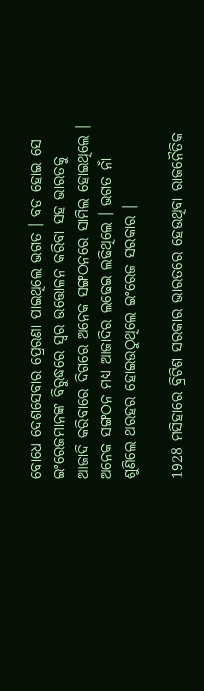ବୋଧେ ଦେଶସେବାର ପ୍ରେରଣା ପାଇଥିଲେ ଭଗତ । ବଡ ହୋଇ ସେ ଇଂରେଜମାନଙ୍କ ବିରୁଦ୍ଧରେ ସ୍ବର ଉତ୍ତୋଳନ କରିବା ସହ ଭାରତକୁ ଆଜାଦି କରିବାରେ ଦିଗରେ ଅନେକ ସଙ୍ଗଠନରେ ସାମିଲ ହୋଇଥିଲେ । ଅନେକ ସଙ୍ଗଠନ ମଧ୍ୟ ଆଜାଦିର ଲଢେଇ ଲଢିଥିଲେ । ଭଗତ ନାଁ ଶୁଣିଲେ ଥରହର ହୋଇଉଠୁଥିଲେ ଇଂରେଜ ସରକାର ।

1928 ମସିହାରେ ବ୍ରିଟିଶ ସରକାର ଭାରତରେ ହେଉଥିବା ରାଜନୈତିକ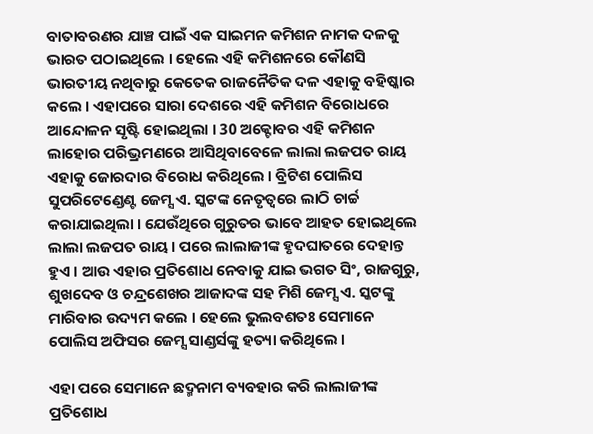ବାତାବରଣର ଯାଞ୍ଚ ପାଇଁ ଏକ ସାଇମନ କମିଶନ ନାମକ ଦଳକୁ ଭାରତ ପଠାଇଥିଲେ । ହେଲେ ଏହି କମିଶନରେ କୌଣସି ଭାରତୀୟ ନଥିବାରୁ କେତେକ ରାଜନୈତିକ ଦଳ ଏହାକୁ ବହିଷ୍କାର କଲେ । ଏହାପରେ ସାରା ଦେଶରେ ଏହି କମିଶନ ବିରୋଧରେ ଆନ୍ଦୋଳନ ସୃଷ୍ଟି ହୋଇଥିଲା । 30 ଅକ୍ଟୋବର ଏହି କମିଶନ ଲାହୋର ପରିଭ୍ରମଣରେ ଆସିଥିବାବେଳେ ଲାଲା ଲଜପତ ରାୟ ଏହାକୁ ଜୋରଦାର ବିରୋଧ କରିଥିଲେ । ବ୍ରିଟିଶ ପୋଲିସ ସୁପରିଟେଣ୍ଡେଣ୍ଟ ଜେମ୍ସ ଏ. ସ୍କଟଙ୍କ ନେତୃତ୍ବରେ ଲାଠି ଚାର୍ଚ୍ଚ କରାଯାଇଥିଲା । ଯେଉଁଥିରେ ଗୁରୁତର ଭାବେ ଆହତ ହୋଇଥିଲେ ଲାଲା ଲଜପତ ରାୟ । ପରେ ଲାଲାଜୀଙ୍କ ହୃଦଘାତରେ ଦେହାନ୍ତ ହୁଏ । ଆଉ ଏହାର ପ୍ରତିଶୋଧ ନେବାକୁ ଯାଇ ଭଗତ ସିଂ, ରାଜଗୁରୁ, ଶୁଖଦେବ ଓ ଚନ୍ଦ୍ରଶେଖର ଆଜାଦଙ୍କ ସହ ମିଶି ଜେମ୍ସ ଏ. ସ୍କଟଙ୍କୁ ମାରିବାର ଉଦ୍ୟମ କଲେ । ହେଲେ ଭୁଲବଶତଃ ସେମାନେ ପୋଲିସ ଅଫିସର ଜେମ୍ସ ସାଣ୍ଡର୍ସଙ୍କୁ ହତ୍ୟା କରିଥିଲେ ।

ଏହା ପରେ ସେମାନେ ଛଦ୍ମନାମ ବ୍ୟବହାର କରି ଲାଲାଜୀଙ୍କ ପ୍ରତିଶୋଧ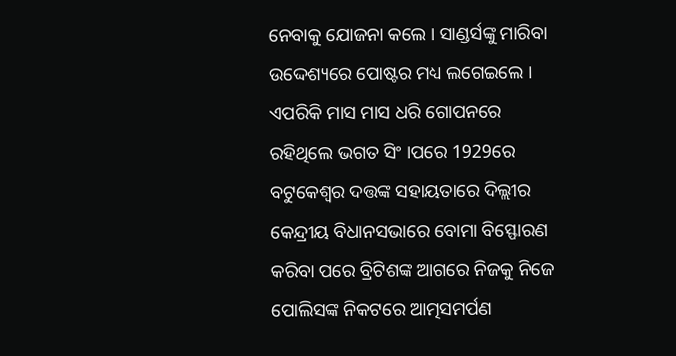ନେବାକୁ ଯୋଜନା କଲେ । ସାଣ୍ଡର୍ସଙ୍କୁ ମାରିବା ଉଦ୍ଦେଶ୍ୟରେ ପୋଷ୍ଟର ମଧ୍ୟ ଲଗେଇଲେ । ଏପରିକି ମାସ ମାସ ଧରି ଗୋପନରେ ରହିଥିଲେ ଭଗତ ସିଂ ।ପରେ 1929ରେ ବଟୁକେଶ୍ବର ଦତ୍ତଙ୍କ ସହାୟତାରେ ଦିଲ୍ଲୀର କେନ୍ଦ୍ରୀୟ ବିଧାନସଭାରେ ବୋମା ବିସ୍ଫୋରଣ କରିବା ପରେ ବ୍ରିଟିଶଙ୍କ ଆଗରେ ନିଜକୁ ନିଜେ ପୋଲିସଙ୍କ ନିକଟରେ ଆତ୍ମସମର୍ପଣ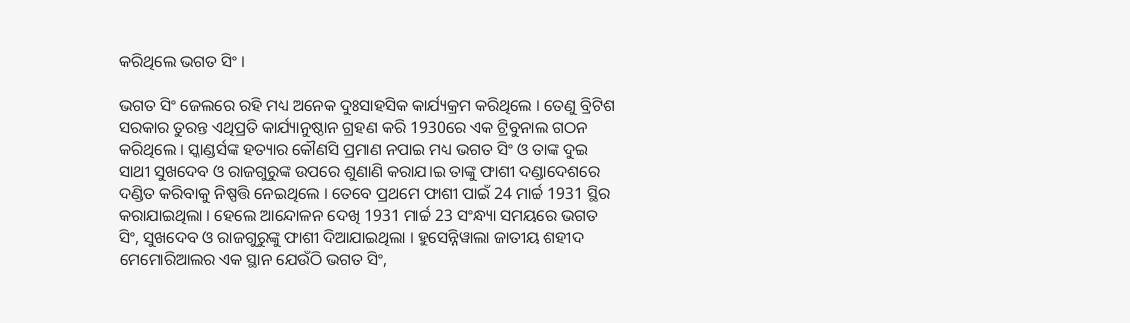କରିଥିଲେ ଭଗତ ସିଂ ।

ଭଗତ ସିଂ ଜେଲରେ ରହି ମଧ୍ୟ ଅନେକ ଦୁଃସାହସିକ କାର୍ଯ୍ୟକ୍ରମ କରିଥିଲେ । ତେଣୁ ବ୍ରିଟିଶ ସରକାର ତୁରନ୍ତ ଏଥିପ୍ରତି କାର୍ଯ୍ୟାନୁଷ୍ଠାନ ଗ୍ରହଣ କରି 1930ରେ ଏକ ଟ୍ରିବୁନାଲ ଗଠନ କରିଥିଲେ । ସ୍କାଣ୍ଡର୍ସଙ୍କ ହତ୍ୟାର କୌଣସି ପ୍ରମାଣ ନପାଇ ମଧ୍ୟ ଭଗତ ସିଂ ଓ ତାଙ୍କ ଦୁଇ ସାଥୀ ସୁଖଦେବ ଓ ରାଜଗୁରୁଙ୍କ ଉପରେ ଶୁଣାଣି କରାଯ।ଇ ତାଙ୍କୁ ଫାଶୀ ଦଣ୍ଡାଦେଶରେ ଦଣ୍ଡିତ କରିବାକୁ ନିଷ୍ପତ୍ତି ନେଇଥିଲେ । ତେବେ ପ୍ରଥମେ ଫାଶୀ ପାଇଁ 24 ମାର୍ଚ୍ଚ 1931 ସ୍ଥିର କରାଯାଇଥିଲା । ହେଲେ ଆନ୍ଦୋଳନ ଦେଖି 1931 ମାର୍ଚ୍ଚ 23 ସଂନ୍ଧ୍ୟା ସମୟରେ ଭଗତ ସିଂ, ସୁଖଦେବ ଓ ରାଜଗୁରୁଙ୍କୁ ଫାଶୀ ଦିଆଯାଇଥିଲା । ହୁସେନ୍ନିୱାଲା ଜାତୀୟ ଶହୀଦ ମେମୋରିଆଲର ଏକ ସ୍ଥାନ ଯେଉଁଠି ଭଗତ ସିଂ,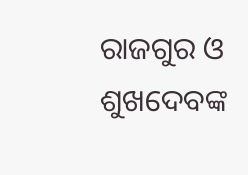ରାଜଗୁର ଓ ଶୁଖଦେବଙ୍କ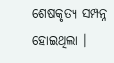ଶେଷକୃତ୍ୟ ସମ୍ପନ୍ନ ହୋଇଥିଲା ।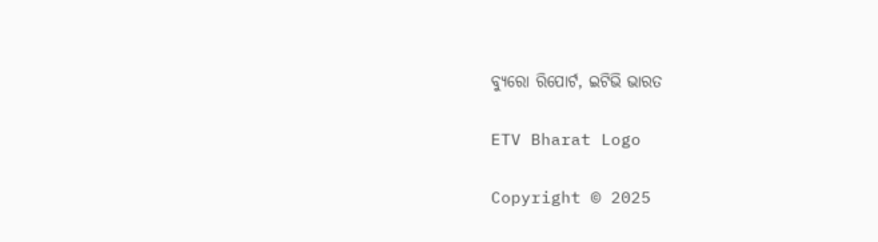ବ୍ୟୁରୋ ରିପୋର୍ଟ, ଇଟିଭି ଭାରତ

ETV Bharat Logo

Copyright © 2025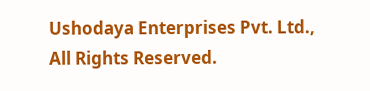Ushodaya Enterprises Pvt. Ltd., All Rights Reserved.